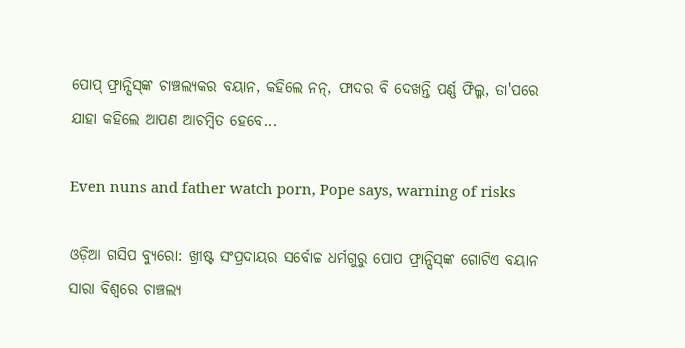ପୋପ୍‌ ଫ୍ରାନ୍ସିସ୍‌ଙ୍କ ଚାଞ୍ଚଲ୍ୟକର ବୟାନ, କହିଲେ ନନ୍, ଫାଦର ବି ଦେଖନ୍ତି ପର୍ଣ୍ଣ ଫିଲ୍ମ, ତା'ପରେ ଯାହା କହିଲେ ଆପଣ ଆଚମ୍ବିତ ହେବେ...

Even nuns and father watch porn, Pope says, warning of risks

ଓଡ଼ିଆ ଗସିପ ବ୍ୟୁରୋ: ଖ୍ରୀଷ୍ଟ ସଂପ୍ରଦାୟର ସର୍ବୋଚ୍ଚ ଧର୍ମଗୁରୁ ପୋପ ଫ୍ରାନ୍ସିସ୍‌ଙ୍କ ଗୋଟିଏ ବୟାନ ସାରା ବିଶ୍ବରେ ଚାଞ୍ଚଲ୍ୟ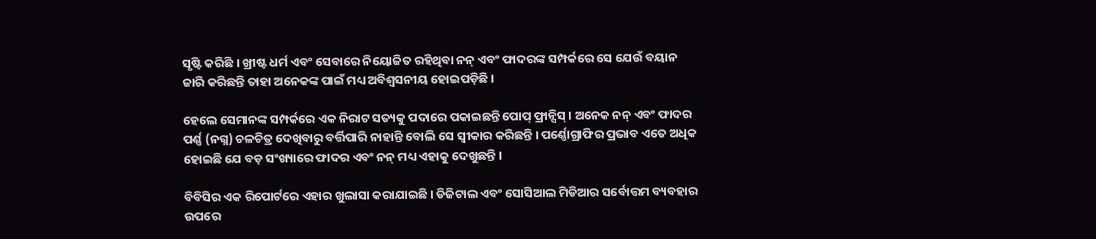ସୃଷ୍ଟି କରିଛି । ଖ୍ରୀଷ୍ଟ ଧର୍ମ ଏବଂ ସେବାରେ ନିୟୋଜିତ ରହିଥିବା ନନ୍‌ ଏବଂ ଫାଦରଙ୍କ ସମ୍ପର୍କରେ ସେ ଯେଉଁ ବୟାନ ଜାରି କରିଛନ୍ତି ତାହା ଅନେକଙ୍କ ପାଇଁ ମଧ୍ୟ ଅବିଶ୍ବସନୀୟ ହୋଇପଡ଼ିଛି ।

ହେଲେ ସେମାନଙ୍କ ସମ୍ପର୍କରେ ଏକ ନିରାଟ ସତ୍ୟକୁ ପଦାରେ ପକାଇଛନ୍ତି ପୋପ୍‌ ଫ୍ରାନ୍ସିସ୍‌ । ଅନେକ ନନ୍‌ ଏବଂ ଫାଦର ପର୍ଣ୍ଣ (ନଗ୍ନ) ଚଳଚିତ୍ର ଦେଖିବାରୁ ବର୍ତ୍ତିପାରି ନାହାନ୍ତି ବୋଲି ସେ ସ୍ୱୀକାର କରିଛନ୍ତି । ପର୍ଣ୍ଣୋଗ୍ରାଫିର ପ୍ରଭାବ ଏତେ ଅଧିକ ହୋଇଛି ଯେ ବଡ଼ ସଂଖ୍ୟାରେ ଫାଦର ଏବଂ ନନ୍ ମଧ୍ୟ ଏହାକୁ ଦେଖୁଛନ୍ତି ।

ବିବିସିର ଏକ ରିପୋର୍ଟରେ ଏହାର ଖୁଲାସା କରାଯାଇଛି । ଡିଜିଟାଲ ଏବଂ ସୋସିଆଲ ମିଡିଆର ସର୍ବୋତ୍ତମ ବ୍ୟବହାର ଉପରେ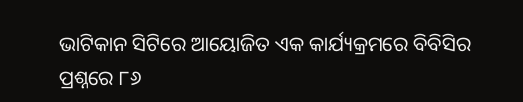ଭାଟିକାନ ସିଟିରେ ଆୟୋଜିତ ଏକ କାର୍ଯ୍ୟକ୍ରମରେ ବିବିସିର ପ୍ରଶ୍ନରେ ୮୬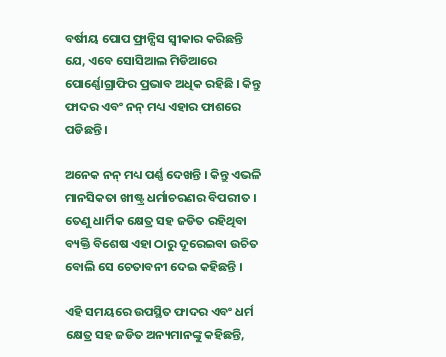ବର୍ଷୀୟ ପୋପ ଫ୍ରାନ୍ସିସ ସ୍ୱୀକାର କରିଛନ୍ତି ଯେ, ଏବେ ସୋସିଆଲ ମିଡିଆରେ ପୋର୍ଣ୍ଣୋଗ୍ରାଫିର ପ୍ରଭାବ ଅଧିକ ରହିଛି । କିନ୍ତୁ ଫାଦର ଏବଂ ନନ୍ ମଧ୍ୟ ଏହାର ଫାଶରେ ପଡିଛନ୍ତି ।

ଅନେକ ନନ୍ ମଧ୍ୟ ପର୍ଣ୍ଣ ଦେଖନ୍ତି । କିନ୍ତୁ ଏଭଳି ମାନସିକତା ଖୀଷ୍ଟ୍ର ଧର୍ମାଚରଣର ବିପରୀତ । ତେଣୁ ଧାର୍ମିକ କ୍ଷେତ୍ର ସହ ଜଡିତ ରହିଥିବା ବ୍ୟକ୍ତି ବିଶେଷ ଏହା ଠାରୁ ଦୂରେଇବା ଉଚିତ ବୋଲି ସେ ଚେତାବନୀ ଦେଇ କହିଛନ୍ତି ।

ଏହି ସମୟରେ ଉପସ୍ଥିତ ଫାଦର ଏବଂ ଧର୍ମ କ୍ଷେତ୍ର ସହ ଜଡିତ ଅନ୍ୟମାନଙ୍କୁ କହିଛନ୍ତି,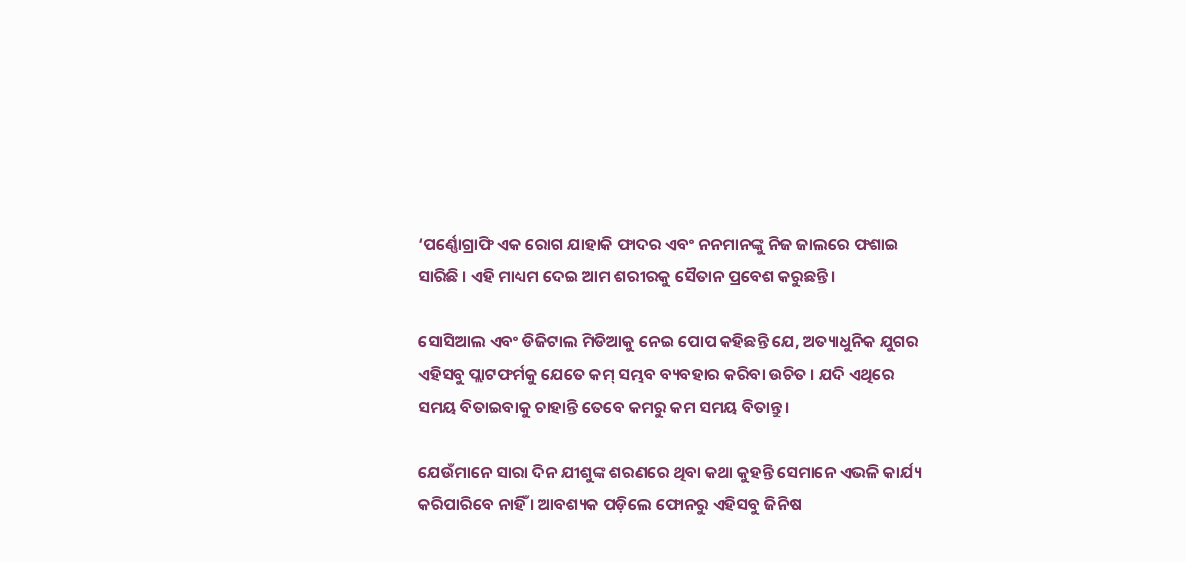‘ପର୍ଣ୍ଣୋଗ୍ରାଫି ଏକ ରୋଗ ଯାହାକି ଫାଦର ଏବଂ ନନମାନଙ୍କୁ ନିଜ ଜାଲରେ ଫଶାଇ ସାରିଛି । ଏହି ମାଧ୍ୟମ ଦେଇ ଆମ ଶରୀରକୁ ସୈତାନ ପ୍ରବେଶ କରୁଛନ୍ତି।

ସୋସିଆଲ ଏବଂ ଡିଜିଟାଲ ମିଡିଆକୁ ନେଇ ପୋପ କହିଛନ୍ତି ଯେ, ଅତ୍ୟାଧୁନିକ ଯୁଗର ଏହିସବୁ ପ୍ଲାଟଫର୍ମକୁ ଯେତେ କମ୍‌ ସମ୍ଭବ ବ୍ୟବହାର କରିବା ଉଚିତ । ଯଦି ଏଥିରେ ସମୟ ବିତାଇବାକୁ ଚାହାନ୍ତି ତେବେ କମରୁ କମ ସମୟ ବିତାନ୍ତୁ ।

ଯେଉଁମାନେ ସାରା ଦିନ ଯୀଶୁଙ୍କ ଶରଣରେ ଥିବା କଥା କୁହନ୍ତି ସେମାନେ ଏଭଳି କାର୍ଯ୍ୟ କରିପାରିବେ ନାହିଁ । ଆବଶ୍ୟକ ପଡ଼ିଲେ ଫୋନରୁ ଏହିସବୁ ଜିନିଷ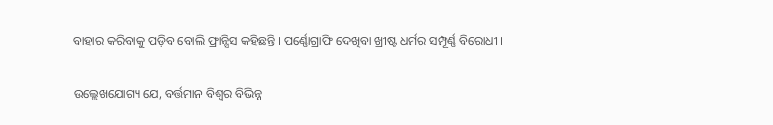ବାହାର କରିବାକୁ ପଡ଼ିବ ବୋଲି ଫ୍ରାନ୍ସିସ କହିଛନ୍ତି । ପର୍ଣ୍ଣୋଗ୍ରାଫି ଦେଖିବା ଖ୍ରୀଷ୍ଟ ଧର୍ମର ସମ୍ପୂର୍ଣ୍ଣ ବିରୋଧୀ ।

ଉଲ୍ଲେଖଯୋଗ୍ୟ ଯେ, ବର୍ତ୍ତମାନ ବିଶ୍ବର ବିଭିନ୍ନ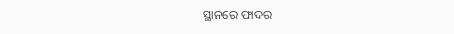ସ୍ଥାନରେ ଫାଦର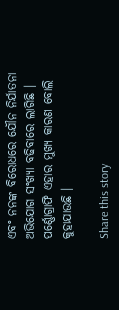ଏବଂ ନନଙ୍କ ବିରୋଧରେ ଯୌନ ନିର୍ଯାତନା ଅଭିଯୋଗ ସଂଖ୍ୟା ବଢିବାରେ ଲାଗିଛି । ପର୍ଣ୍ଣୋଗ୍ରାଫି ଏହାର ମୁଖ୍ୟ କାରଣ ବୋଲି କୁହାଯାଉଛି ।

Share this story